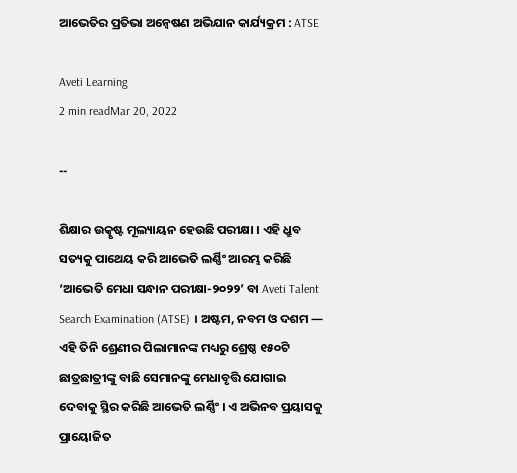ଆଭେତିର ପ୍ରତିଭା ଅନ୍ୱେଷଣ ଅଭିଯାନ କାର୍ଯ୍ୟକ୍ରମ : ATSE

Aveti Learning
2 min readMar 20, 2022

--

ଶିକ୍ଷାର ଉତ୍କୃଷ୍ଟ ମୂଲ୍ୟାୟନ ହେଉଛି ପରୀକ୍ଷା । ଏହି ଧ୍ରୁବ ସତ୍ୟକୁ ପାଥେୟ କରି ଆଭେତି ଲର୍ଣ୍ଣିଂ ଆରମ୍ଭ କରିଛି ‘ଆଭେତି ମେଧା ସନ୍ଧାନ ପରୀକ୍ଷା-୨୦୨୨’ ବା Aveti Talent Search Examination (ATSE) । ଅଷ୍ଟମ, ନବମ ଓ ଦଶମ — ଏହି ତିନି ଶ୍ରେଣୀର ପିଲାମାନଙ୍କ ମଧ୍ୟରୁ ଶ୍ରେଷ୍ଠ ୧୫୦ଟି ଛାତ୍ରଛାତ୍ରୀଙ୍କୁ ବାଛି ସେମାନଙ୍କୁ ମେଧାବୃତ୍ତି ଯୋଗାଇ ଦେବାକୁ ସ୍ଥିର କରିଛି ଆଭେତି ଲର୍ଣ୍ଣିଂ । ଏ ଅଭିନବ ପ୍ରୟାସକୁ ପ୍ରାୟୋଜିତ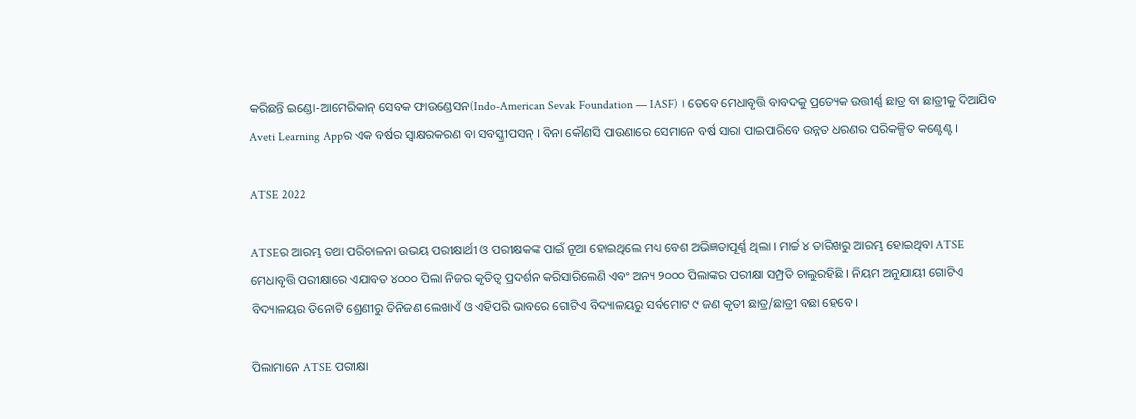କରିଛନ୍ତି ଇଣ୍ଡୋ-ଆମେରିକାନ୍ ସେବକ ଫାଉଣ୍ଡେସନ(Indo-American Sevak Foundation — IASF) । ତେବେ ମେଧାବୃତ୍ତି ବାବଦକୁ ପ୍ରତ୍ୟେକ ଉତ୍ତୀର୍ଣ୍ଣ ଛାତ୍ର ବା ଛାତ୍ରୀକୁ ଦିଆଯିବ Aveti Learning Appର ଏକ ବର୍ଷର ସ୍ୱାକ୍ଷରକରଣ ବା ସବସ୍କ୍ରୀପସନ୍ । ବିନା କୌଣସି ପାଉଣାରେ ସେମାନେ ବର୍ଷ ସାରା ପାଇପାରିବେ ଉନ୍ନତ ଧରଣର ପରିକଳ୍ପିତ କଣ୍ଟେଣ୍ଟ ।

ATSE 2022

ATSEର ଆରମ୍ଭ ତଥା ପରିଚାଳନା ଉଭୟ ପରୀକ୍ଷାର୍ଥୀ ଓ ପରୀକ୍ଷକଙ୍କ ପାଇଁ ନୂଆ ହୋଇଥିଲେ ମଧ୍ୟ ବେଶ ଅଭିଜ୍ଞତାପୂର୍ଣ୍ଣ ଥିଲା । ମାର୍ଚ୍ଚ ୪ ତାରିଖରୁ ଆରମ୍ଭ ହୋଇଥିବା ATSE ମେଧାବୃତ୍ତି ପରୀକ୍ଷାରେ ଏଯାବତ ୪୦୦୦ ପିଲା ନିଜର କୃତିତ୍ୱ ପ୍ରଦର୍ଶନ କରିସାରିଲେଣି ଏବଂ ଅନ୍ୟ ୨୦୦୦ ପିଲାଙ୍କର ପରୀକ୍ଷା ସମ୍ପ୍ରତି ଚାଲୁରହିଛି । ନିୟମ ଅନୁଯାୟୀ ଗୋଟିଏ ବିଦ୍ୟାଳୟର ତିନୋଟି ଶ୍ରେଣୀରୁ ତିନିଜଣ ଲେଖାଏଁ ଓ ଏହିପରି ଭାବରେ ଗୋଟିଏ ବିଦ୍ୟାଳୟରୁ ସର୍ବମୋଟ ୯ ଜଣ କୃତୀ ଛାତ୍ର/ଛାତ୍ରୀ ବଛା ହେବେ ।

ପିଲାମାନେ ATSE ପରୀକ୍ଷା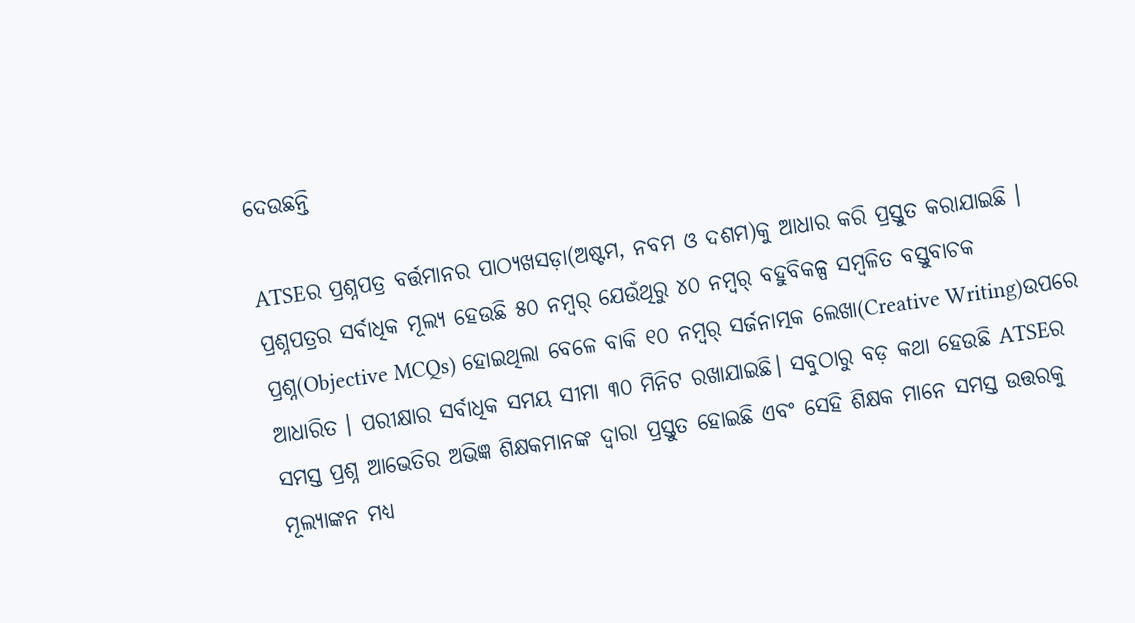ଦେଉଛନ୍ତି

ATSEର ପ୍ରଶ୍ନପତ୍ର ବର୍ତ୍ତମାନର ପାଠ୍ୟଖସଡ଼ା(ଅଷ୍ଟମ, ନବମ ଓ ଦଶମ)କୁ ଆଧାର କରି ପ୍ରସ୍ତୁତ କରାଯାଇଛି । ପ୍ରଶ୍ନପତ୍ରର ସର୍ବାଧିକ ମୂଲ୍ୟ ହେଉଛି ୫୦ ନମ୍ବର୍ ଯେଉଁଥିରୁ ୪୦ ନମ୍ବର୍ ବହୁବିକଳ୍ପ ସମ୍ବଳିତ ବସ୍ତୁବାଚକ ପ୍ରଶ୍ନ(Objective MCQs) ହୋଇଥିଲା ବେଳେ ବାକି ୧୦ ନମ୍ବର୍ ସର୍ଜନାତ୍ମକ ଲେଖା(Creative Writing)ଉପରେ ଆଧାରିତ । ପରୀକ୍ଷାର ସର୍ବାଧିକ ସମୟ ସୀମା ୩୦ ମିନିଟ ରଖାଯାଇଛି। ସବୁଠାରୁ ବଡ଼ କଥା ହେଉଛି ATSEର ସମସ୍ତ ପ୍ରଶ୍ନ ଆଭେତିର ଅଭିଜ୍ଞ ଶିକ୍ଷକମାନଙ୍କ ଦ୍ୱାରା ପ୍ରସ୍ତୁତ ହୋଇଛି ଏବଂ ସେହି ଶିକ୍ଷକ ମାନେ ସମସ୍ତ ଉତ୍ତରକୁ ମୂଲ୍ୟାଙ୍କନ ମଧ୍ୟ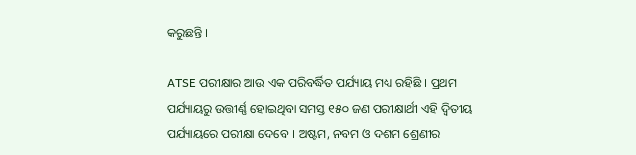କରୁଛନ୍ତି ।

ATSE ପରୀକ୍ଷାର ଆଉ ଏକ ପରିବର୍ଦ୍ଧିତ ପର୍ଯ୍ୟାୟ ମଧ୍ୟ ରହିଛି । ପ୍ରଥମ ପର୍ଯ୍ୟାୟରୁ ଉତ୍ତୀର୍ଣ୍ଣ ହୋଇଥିବା ସମସ୍ତ ୧୫୦ ଜଣ ପରୀକ୍ଷାର୍ଥୀ ଏହି ଦ୍ଵିତୀୟ ପର୍ଯ୍ୟାୟରେ ପରୀକ୍ଷା ଦେବେ । ଅଷ୍ଟମ, ନବମ ଓ ଦଶମ ଶ୍ରେଣୀର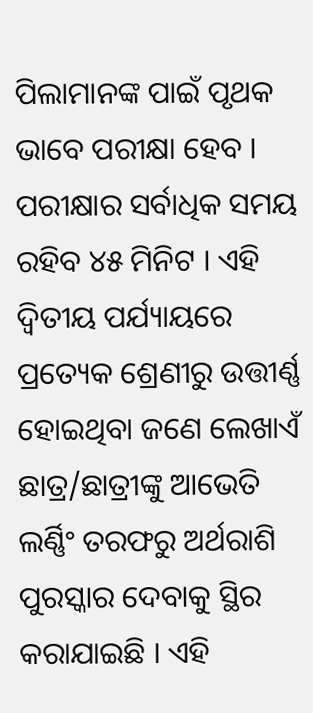ପିଲାମାନଙ୍କ ପାଇଁ ପୃଥକ ଭାବେ ପରୀକ୍ଷା ହେବ । ପରୀକ୍ଷାର ସର୍ବାଧିକ ସମୟ ରହିବ ୪୫ ମିନିଟ । ଏହି ଦ୍ଵିତୀୟ ପର୍ଯ୍ୟାୟରେ ପ୍ରତ୍ୟେକ ଶ୍ରେଣୀରୁ ଉତ୍ତୀର୍ଣ୍ଣ ହୋଇଥିବା ଜଣେ ଲେଖାଏଁ ଛାତ୍ର/ଛାତ୍ରୀଙ୍କୁ ଆଭେତି ଲର୍ଣ୍ଣିଂ ତରଫରୁ ଅର୍ଥରାଶି ପୁରସ୍କାର ଦେବାକୁ ସ୍ଥିର କରାଯାଇଛି । ଏହି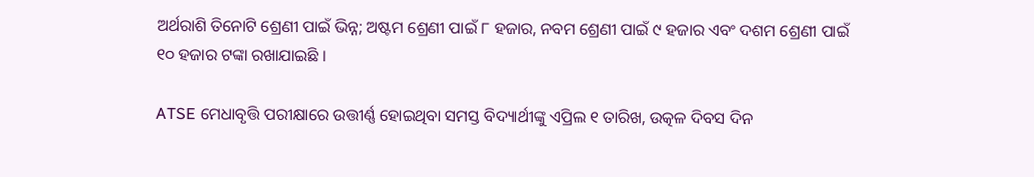ଅର୍ଥରାଶି ତିନୋଟି ଶ୍ରେଣୀ ପାଇଁ ଭିନ୍ନ; ଅଷ୍ଟମ ଶ୍ରେଣୀ ପାଇଁ ୮ ହଜାର, ନବମ ଶ୍ରେଣୀ ପାଇଁ ୯ ହଜାର ଏବଂ ଦଶମ ଶ୍ରେଣୀ ପାଇଁ ୧୦ ହଜାର ଟଙ୍କା ରଖାଯାଇଛି ।

ATSE ମେଧାବୃତ୍ତି ପରୀକ୍ଷାରେ ଉତ୍ତୀର୍ଣ୍ଣ ହୋଇଥିବା ସମସ୍ତ ବିଦ୍ୟାର୍ଥୀଙ୍କୁ ଏପ୍ରିଲ ୧ ତାରିଖ, ଉତ୍କଳ ଦିବସ ଦିନ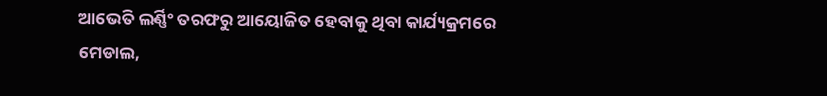ଆଭେତି ଲର୍ଣ୍ଣିଂ ତରଫରୁ ଆୟୋଜିତ ହେବାକୁ ଥିବା କାର୍ଯ୍ୟକ୍ରମରେ ମେଡାଲ,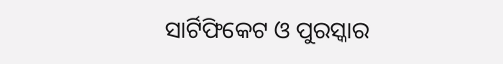ସାର୍ଟିଫିକେଟ ଓ ପୁରସ୍କାର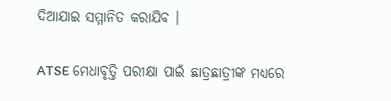ଦିଆଯାଇ ସମ୍ମାନିତ କରାଯିବ ।

ATSE ମେଧାବୃତ୍ତି ପରୀକ୍ଷା ପାଇଁ ଛାତ୍ରଛାତ୍ରୀଙ୍କ ମଧ୍ୟରେ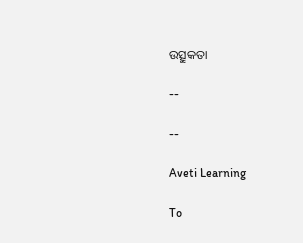ଉତ୍ସୁକତା

--

--

Aveti Learning

To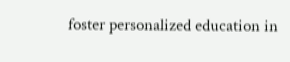foster personalized education in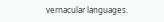vernacular languages.